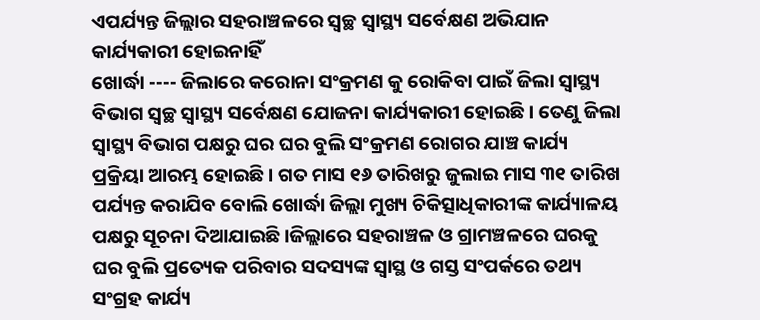ଏପର୍ଯ୍ୟନ୍ତ ଜିଲ୍ଲାର ସହରାଞ୍ଚଳରେ ସ୍ୱଚ୍ଛ ସ୍ୱାସ୍ଥ୍ୟ ସର୍ବେକ୍ଷଣ ଅଭିଯାନ କାର୍ଯ୍ୟକାରୀ ହୋଇନାହିଁ
ଖୋର୍ଦ୍ଧା ---- ଜିଲାରେ କରୋନା ସଂକ୍ରମଣ କୁ ରୋକିବା ପାଇଁ ଜିଲା ସ୍ୱାସ୍ଥ୍ୟ ବିଭାଗ ସ୍ୱଚ୍ଛ ସ୍ୱାସ୍ଥ୍ୟ ସର୍ବେକ୍ଷଣ ଯୋଜନା କାର୍ଯ୍ୟକାରୀ ହୋଇଛି। ତେଣୁ ଜିଲା ସ୍ୱାସ୍ଥ୍ୟ ବିଭାଗ ପକ୍ଷରୁ ଘର ଘର ବୁଲି ସଂକ୍ରମଣ ରୋଗର ଯାଞ୍ଚ କାର୍ଯ୍ୟ ପ୍ରକ୍ରିୟା ଆରମ୍ଭ ହୋଇଛି । ଗତ ମାସ ୧୬ ତାରିଖରୁ ଜୁଲାଇ ମାସ ୩୧ ତାରିଖ ପର୍ଯ୍ୟନ୍ତ କରାଯିବ ବୋଲି ଖୋର୍ଦ୍ଧା ଜିଲ୍ଲା ମୁଖ୍ୟ ଚିକିତ୍ସାଧିକାରୀଙ୍କ କାର୍ଯ୍ୟାଳୟ ପକ୍ଷରୁ ସୂଚନା ଦିଆଯାଇଛି ।ଜିଲ୍ଲାରେ ସହରାଞ୍ଚଳ ଓ ଗ୍ରାମଞ୍ଚଳରେ ଘରକୁ ଘର ବୁଲି ପ୍ରତ୍ୟେକ ପରିବାର ସଦସ୍ୟଙ୍କ ସ୍ୱାସ୍ଥ ଓ ଗସ୍ତ ସଂପର୍କରେ ତଥ୍ୟ ସଂଗ୍ରହ କାର୍ଯ୍ୟ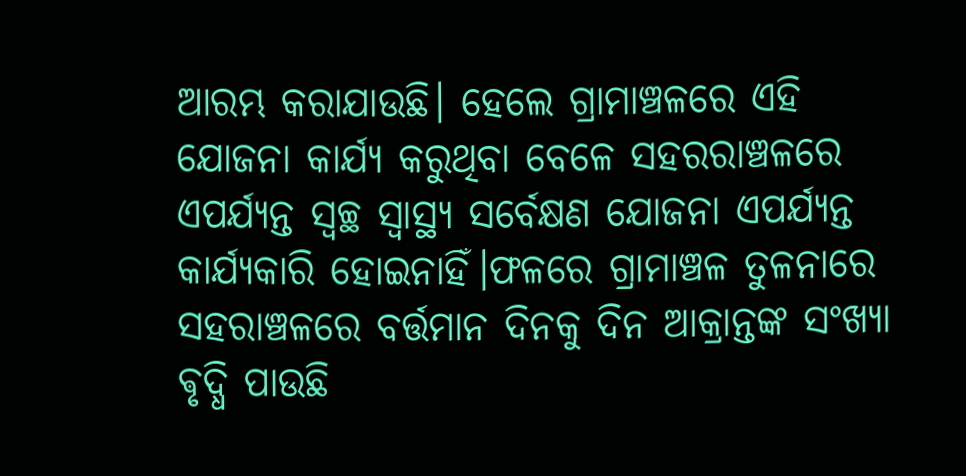ଆରମ୍ଭ କରାଯାଉଛି। ହେଲେ ଗ୍ରାମାଞ୍ଚଳରେ ଏହି ଯୋଜନା କାର୍ଯ୍ୟ କରୁଥିବା ବେଳେ ସହରରାଞ୍ଚଳରେ ଏପର୍ଯ୍ୟନ୍ତ ସ୍ୱଚ୍ଛ ସ୍ୱାସ୍ଥ୍ୟ ସର୍ବେକ୍ଷଣ ଯୋଜନା ଏପର୍ଯ୍ୟନ୍ତ କାର୍ଯ୍ୟକାରି ହୋଇନାହିଁ।ଫଳରେ ଗ୍ରାମାଞ୍ଚଳ ତୁଳନାରେ ସହରାଞ୍ଚଳରେ ବର୍ତ୍ତମାନ ଦିନକୁ ଦିନ ଆକ୍ରାନ୍ତଙ୍କ ସଂଖ୍ୟା ଵୃଦ୍ଧି ପାଉଛି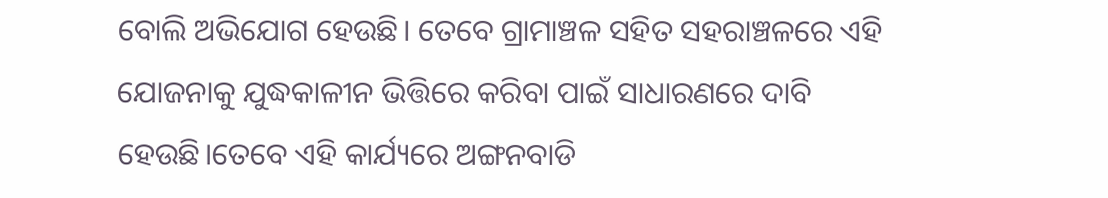ବୋଲି ଅଭିଯୋଗ ହେଉଛି। ତେବେ ଗ୍ରାମାଞ୍ଚଳ ସହିତ ସହରାଞ୍ଚଳରେ ଏହି ଯୋଜନାକୁ ଯୁଦ୍ଧକାଳୀନ ଭିତ୍ତିରେ କରିବା ପାଇଁ ସାଧାରଣରେ ଦାବି ହେଉଛି।ତେବେ ଏହି କାର୍ଯ୍ୟରେ ଅଙ୍ଗନବାଡି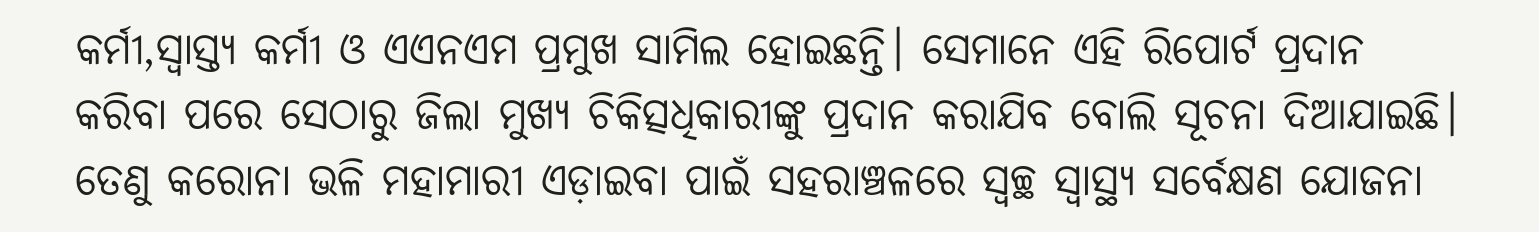କର୍ମୀ,ସ୍ୱାସ୍ତ୍ୟ କର୍ମୀ ଓ ଏଏନଏମ ପ୍ରମୁଖ ସାମିଲ ହୋଇଛନ୍ତି। ସେମାନେ ଏହି ରିପୋର୍ଟ ପ୍ରଦାନ କରିବା ପରେ ସେଠାରୁ ଜିଲା ମୁଖ୍ୟ ଚିକିତ୍ସଧିକାରୀଙ୍କୁ ପ୍ରଦାନ କରାଯିବ ବୋଲି ସୂଚନା ଦିଆଯାଇଛି। ତେଣୁ କରୋନା ଭଳି ମହାମାରୀ ଏଡ଼ାଇବା ପାଇଁ ସହରାଞ୍ଚଳରେ ସ୍ୱଚ୍ଛ ସ୍ୱାସ୍ଥ୍ୟ ସର୍ବେକ୍ଷଣ ଯୋଜନା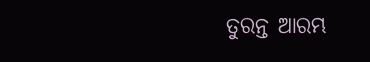ତୁରନ୍ତ ଆରମ୍ଭ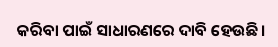କରିବା ପାଇଁ ସାଧାରଣରେ ଦାବି ହେଉଛି।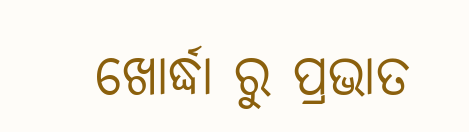ଖୋର୍ଦ୍ଧା ରୁ ପ୍ରଭାତ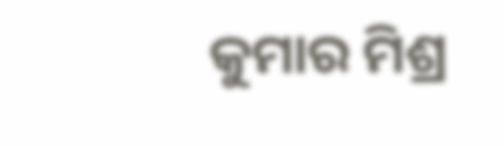କୁମାର ମିଶ୍ର